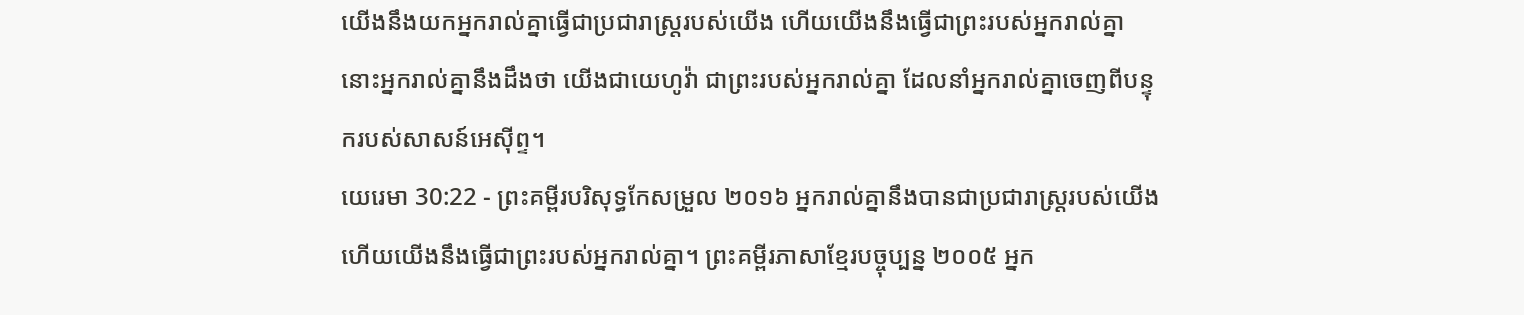យើងនឹងយកអ្នករាល់គ្នាធ្វើជាប្រជារាស្ត្ររបស់យើង ហើយយើងនឹងធ្វើជាព្រះរបស់អ្នករាល់គ្នា នោះអ្នករាល់គ្នានឹងដឹងថា យើងជាយេហូវ៉ា ជាព្រះរបស់អ្នករាល់គ្នា ដែលនាំអ្នករាល់គ្នាចេញពីបន្ទុករបស់សាសន៍អេស៊ីព្ទ។
យេរេមា 30:22 - ព្រះគម្ពីរបរិសុទ្ធកែសម្រួល ២០១៦ អ្នករាល់គ្នានឹងបានជាប្រជារាស្ត្ររបស់យើង ហើយយើងនឹងធ្វើជាព្រះរបស់អ្នករាល់គ្នា។ ព្រះគម្ពីរភាសាខ្មែរបច្ចុប្បន្ន ២០០៥ អ្នក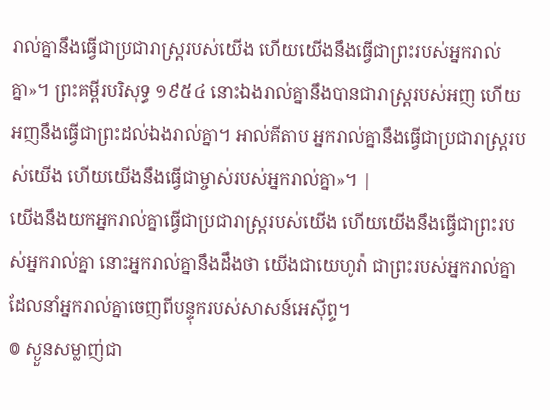រាល់គ្នានឹងធ្វើជាប្រជារាស្ត្ររបស់យើង ហើយយើងនឹងធ្វើជាព្រះរបស់អ្នករាល់គ្នា»។ ព្រះគម្ពីរបរិសុទ្ធ ១៩៥៤ នោះឯងរាល់គ្នានឹងបានជារាស្ត្ររបស់អញ ហើយអញនឹងធ្វើជាព្រះដល់ឯងរាល់គ្នា។ អាល់គីតាប អ្នករាល់គ្នានឹងធ្វើជាប្រជារាស្ត្ររបស់យើង ហើយយើងនឹងធ្វើជាម្ចាស់របស់អ្នករាល់គ្នា»។ |
យើងនឹងយកអ្នករាល់គ្នាធ្វើជាប្រជារាស្ត្ររបស់យើង ហើយយើងនឹងធ្វើជាព្រះរបស់អ្នករាល់គ្នា នោះអ្នករាល់គ្នានឹងដឹងថា យើងជាយេហូវ៉ា ជាព្រះរបស់អ្នករាល់គ្នា ដែលនាំអ្នករាល់គ្នាចេញពីបន្ទុករបស់សាសន៍អេស៊ីព្ទ។
៙ ស្ងួនសម្លាញ់ជា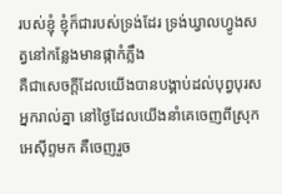របស់ខ្ញុំ ខ្ញុំក៏ជារបស់ទ្រង់ដែរ ទ្រង់ឃ្វាលហ្វូងសត្វនៅកន្លែងមានផ្កាកំភ្លឹង
គឺជាសេចក្ដីដែលយើងបានបង្គាប់ដល់បុព្វបុរសអ្នករាល់គ្នា នៅថ្ងៃដែលយើងនាំគេចេញពីស្រុកអេស៊ីព្ទមក គឺចេញរួច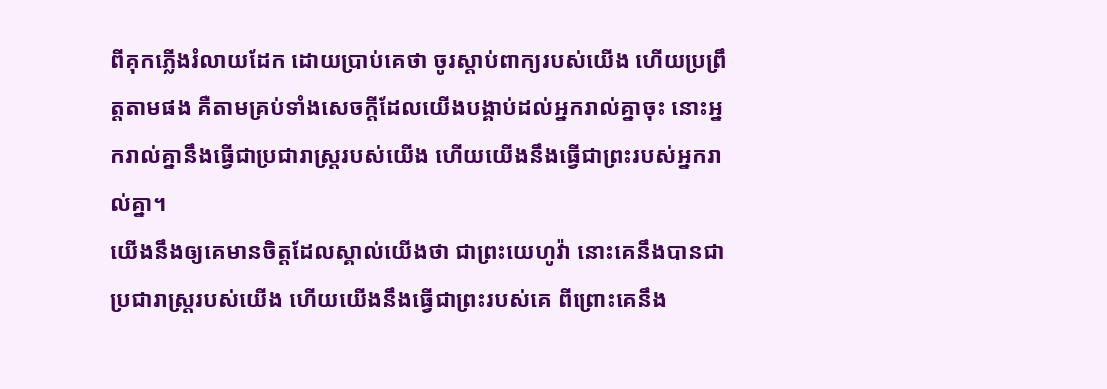ពីគុកភ្លើងរំលាយដែក ដោយប្រាប់គេថា ចូរស្តាប់ពាក្យរបស់យើង ហើយប្រព្រឹត្តតាមផង គឺតាមគ្រប់ទាំងសេចក្ដីដែលយើងបង្គាប់ដល់អ្នករាល់គ្នាចុះ នោះអ្នករាល់គ្នានឹងធ្វើជាប្រជារាស្ត្ររបស់យើង ហើយយើងនឹងធ្វើជាព្រះរបស់អ្នករាល់គ្នា។
យើងនឹងឲ្យគេមានចិត្តដែលស្គាល់យើងថា ជាព្រះយេហូវ៉ា នោះគេនឹងបានជាប្រជារាស្ត្ររបស់យើង ហើយយើងនឹងធ្វើជាព្រះរបស់គេ ពីព្រោះគេនឹង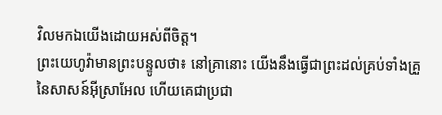វិលមកឯយើងដោយអស់ពីចិត្ត។
ព្រះយេហូវ៉ាមានព្រះបន្ទូលថា៖ នៅគ្រានោះ យើងនឹងធ្វើជាព្រះដល់គ្រប់ទាំងគ្រួនៃសាសន៍អ៊ីស្រាអែល ហើយគេជាប្រជា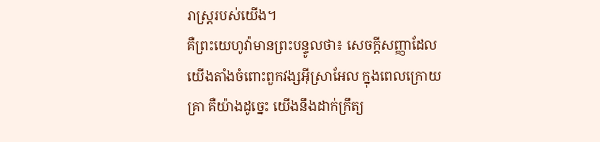រាស្ត្ររបស់យើង។
គឺព្រះយេហូវ៉ាមានព្រះបន្ទូលថា៖ សេចក្ដីសញ្ញាដែលយើងតាំងចំពោះពួកវង្សអ៊ីស្រាអែល ក្នុងពេលក្រោយគ្រា គឺយ៉ាងដូច្នេះ យើងនឹងដាក់ក្រឹត្យ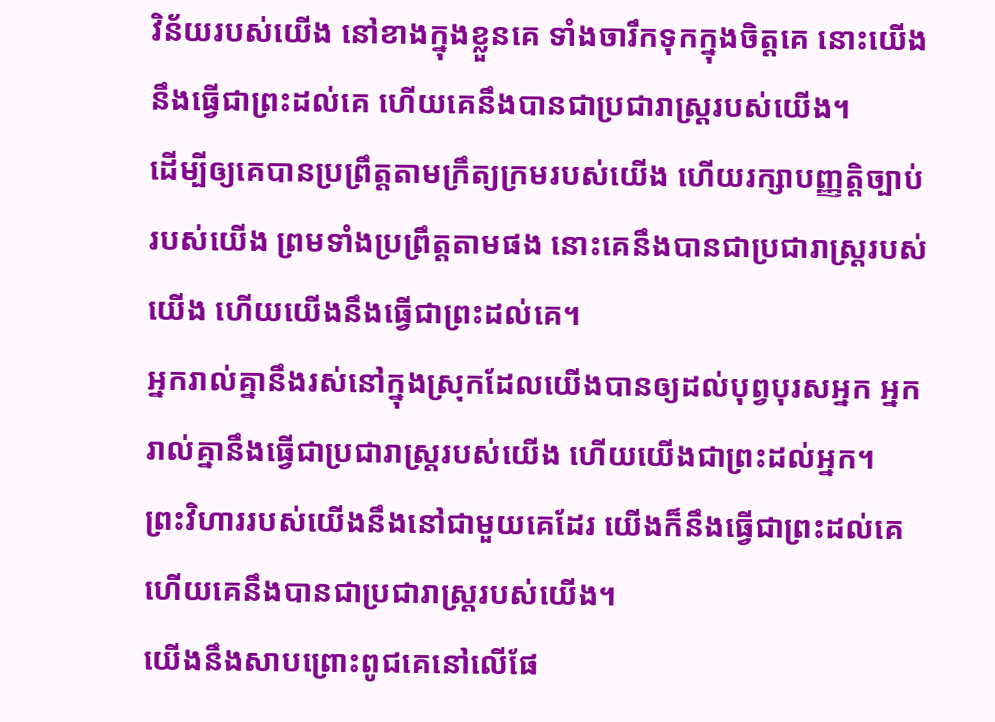វិន័យរបស់យើង នៅខាងក្នុងខ្លួនគេ ទាំងចារឹកទុកក្នុងចិត្តគេ នោះយើងនឹងធ្វើជាព្រះដល់គេ ហើយគេនឹងបានជាប្រជារាស្ត្ររបស់យើង។
ដើម្បីឲ្យគេបានប្រព្រឹត្តតាមក្រឹត្យក្រមរបស់យើង ហើយរក្សាបញ្ញត្តិច្បាប់របស់យើង ព្រមទាំងប្រព្រឹត្តតាមផង នោះគេនឹងបានជាប្រជារាស្ត្ររបស់យើង ហើយយើងនឹងធ្វើជាព្រះដល់គេ។
អ្នករាល់គ្នានឹងរស់នៅក្នុងស្រុកដែលយើងបានឲ្យដល់បុព្វបុរសអ្នក អ្នករាល់គ្នានឹងធ្វើជាប្រជារាស្ត្ររបស់យើង ហើយយើងជាព្រះដល់អ្នក។
ព្រះវិហាររបស់យើងនឹងនៅជាមួយគេដែរ យើងក៏នឹងធ្វើជាព្រះដល់គេ ហើយគេនឹងបានជាប្រជារាស្ត្ររបស់យើង។
យើងនឹងសាបព្រោះពូជគេនៅលើផែ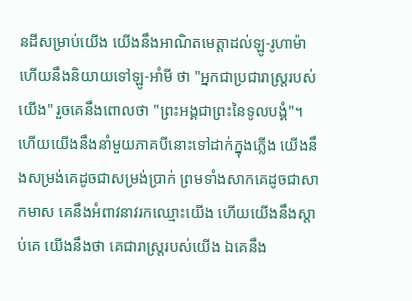នដីសម្រាប់យើង យើងនឹងអាណិតមេត្តាដល់ឡូ-រូហាម៉ា ហើយនឹងនិយាយទៅឡូ-អាំមី ថា "អ្នកជាប្រជារាស្ត្ររបស់យើង" រួចគេនឹងពោលថា "ព្រះអង្គជាព្រះនៃទូលបង្គំ"។
ហើយយើងនឹងនាំមួយភាគបីនោះទៅដាក់ក្នុងភ្លើង យើងនឹងសម្រង់គេដូចជាសម្រង់ប្រាក់ ព្រមទាំងសាកគេដូចជាសាកមាស គេនឹងអំពាវនាវរកឈ្មោះយើង ហើយយើងនឹងស្តាប់គេ យើងនឹងថា គេជារាស្ត្ររបស់យើង ឯគេនឹង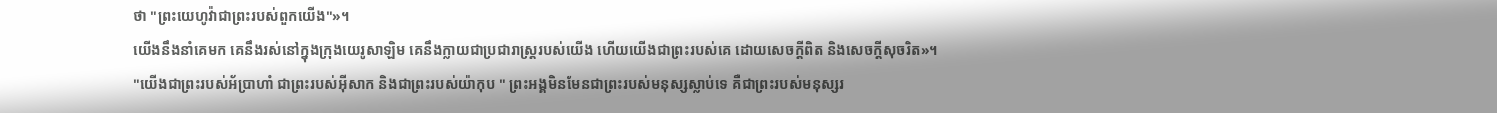ថា "ព្រះយេហូវ៉ាជាព្រះរបស់ពួកយើង"»។
យើងនឹងនាំគេមក គេនឹងរស់នៅក្នុងក្រុងយេរូសាឡិម គេនឹងក្លាយជាប្រជារាស្ត្ររបស់យើង ហើយយើងជាព្រះរបស់គេ ដោយសេចក្ដីពិត និងសេចក្ដីសុចរិត»។
"យើងជាព្រះរបស់អ័ប្រាហាំ ជាព្រះរបស់អ៊ីសាក និងជាព្រះរបស់យ៉ាកុប " ព្រះអង្គមិនមែនជាព្រះរបស់មនុស្សស្លាប់ទេ គឺជាព្រះរបស់មនុស្សរ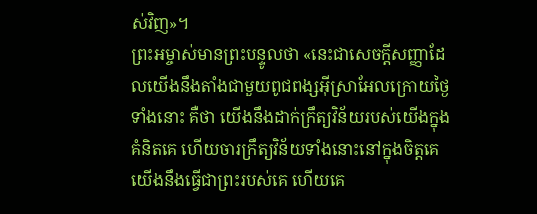ស់វិញ»។
ព្រះអម្ចាស់មានព្រះបន្ទូលថា «នេះជាសេចក្ដីសញ្ញាដែលយើងនឹងតាំងជាមួយពូជពង្សអ៊ីស្រាអែលក្រោយថ្ងៃទាំងនោះ គឺថា យើងនឹងដាក់ក្រឹត្យវិន័យរបស់យើងក្នុងគំនិតគេ ហើយចារក្រឹត្យវិន័យទាំងនោះនៅក្នុងចិត្តគេ យើងនឹងធ្វើជាព្រះរបស់គេ ហើយគេ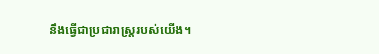នឹងធ្វើជាប្រជារាស្ត្ររបស់យើង។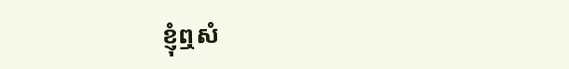ខ្ញុំឮសំ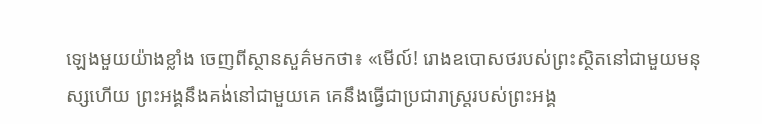ឡេងមួយយ៉ាងខ្លាំង ចេញពីស្ថានសួគ៌មកថា៖ «មើល៍! រោងឧបោសថរបស់ព្រះស្ថិតនៅជាមួយមនុស្សហើយ ព្រះអង្គនឹងគង់នៅជាមួយគេ គេនឹងធ្វើជាប្រជារាស្ត្ររបស់ព្រះអង្គ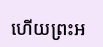ហើយព្រះអ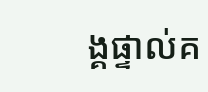ង្គផ្ទាល់គ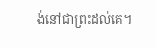ង់នៅជាព្រះដល់គេ។